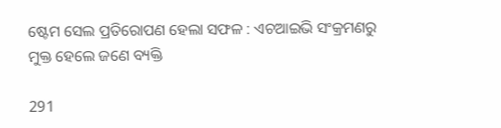ଷ୍ଟେମ ସେଲ ପ୍ରତିରୋପଣ ହେଲା ସଫଳ : ଏଚଆଇଭି ସଂକ୍ରମଣରୁ ମୁକ୍ତ ହେଲେ ଜଣେ ବ୍ୟକ୍ତି

291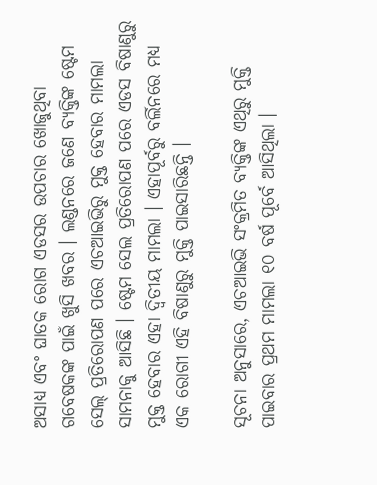ଅସାଧ୍ୟ ଏବଂ ଘାତକ ରୋଗ ଏଡସର ଉପଚାର ଖୋଜୁଥିବା ଗବେଷକଙ୍କ ପାଇଁ ଖୁସି ଖବର । ଲଣ୍ଡନରେ ଜଣେ ବ୍ୟକ୍ତିଙ୍କ ଷ୍ଟେମ ସେଲ୍ ପ୍ରତିରୋପଣ ପରେ ଏଚଆଇଭିରୁ ମୁକ୍ତ ହେବାର ମାମଲା ସାମନାକୁ ଆସିଛି । ଷ୍ଟେମ ସେଲ ପ୍ରତିରୋପଣ ପରେ ଏଡସ ବିଷାଣୁରୁ ମୁକ୍ତ ହେବାର ଏହା ଦ୍ୱିତୀୟ ମାମଲା । ଏହାପୂର୍ବରୁ ବର୍ଲିନରେ ମଧ୍ୟ ଏକ ରୋଗୀ ଏହି ବିଷାଣୁରୁ ମୁକ୍ତି ପାଇସାରିଛନ୍ତି ।

ସୂଚନା ଅନୁସାରେ, ଏଚଆଇଭି ସଂକ୍ରମିତ ବ୍ୟକ୍ତିଙ୍କ ଏଥିରୁ ମୁକ୍ତି ପାଇବାର ପ୍ରଥମ ମାମଲା ୧୦ ବର୍ଷ ପୂର୍ବେ ଆସିଥିଲା ।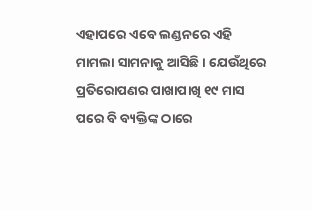ଏହାପରେ ଏବେ ଲଣ୍ଡନରେ ଏହି ମାମଲା ସାମନାକୁ ଆସିଛି । ଯେଉଁଥିରେ ପ୍ରତିରୋପଣର ପାଖାପାଖି ୧୯ ମାସ ପରେ ବି ବ୍ୟକ୍ତିଙ୍କ ଠାରେ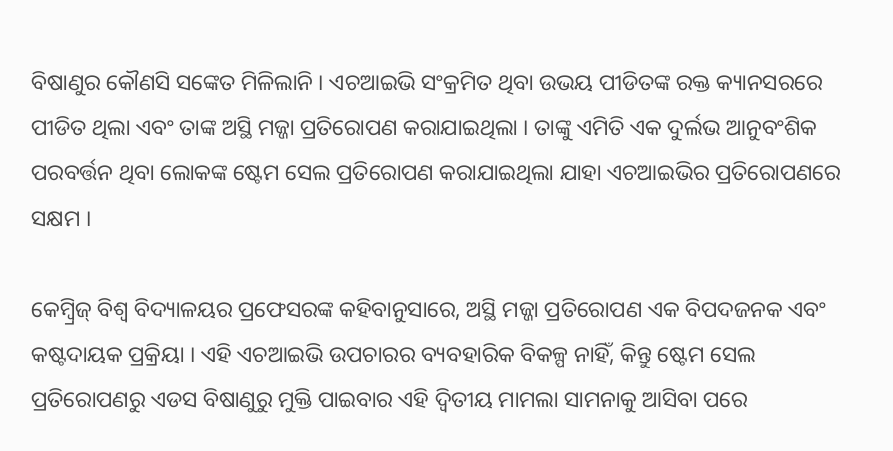ବିଷାଣୁର କୌଣସି ସଙ୍କେତ ମିଳିଲାନି । ଏଚଆଇଭି ସଂକ୍ରମିତ ଥିବା ଉଭୟ ପୀଡିତଙ୍କ ରକ୍ତ କ୍ୟାନସରରେ ପୀଡିତ ଥିଲା ଏବଂ ତାଙ୍କ ଅସ୍ଥି ମଜ୍ଜା ପ୍ରତିରୋପଣ କରାଯାଇଥିଲା । ତାଙ୍କୁ ଏମିତି ଏକ ଦୁର୍ଲଭ ଆନୁବଂଶିକ ପରବର୍ତ୍ତନ ଥିବା ଲୋକଙ୍କ ଷ୍ଟେମ ସେଲ ପ୍ରତିରୋପଣ କରାଯାଇଥିଲା ଯାହା ଏଚଆଇଭିର ପ୍ରତିରୋପଣରେ ସକ୍ଷମ ।

କେମ୍ବ୍ରିଜ୍ ବିଶ୍ୱ ବିଦ୍ୟାଳୟର ପ୍ରଫେସରଙ୍କ କହିବାନୁସାରେ, ଅସ୍ଥି ମଜ୍ଜା ପ୍ରତିରୋପଣ ଏକ ବିପଦଜନକ ଏବଂ କଷ୍ଟଦାୟକ ପ୍ରକ୍ରିୟା । ଏହି ଏଚଆଇଭି ଉପଚାରର ବ୍ୟବହାରିକ ବିକଳ୍ପ ନାହିଁ, କିନ୍ତୁ ଷ୍ଟେମ ସେଲ ପ୍ରତିରୋପଣରୁ ଏଡସ ବିଷାଣୁରୁ ମୁକ୍ତି ପାଇବାର ଏହି ଦ୍ୱିତୀୟ ମାମଲା ସାମନାକୁ ଆସିବା ପରେ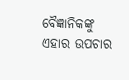ବୈଜ୍ଞାନିକଙ୍କୁ ଏହାର ଉପଚାର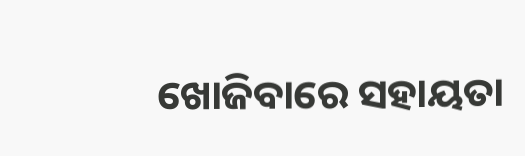ଖୋଜିବାରେ ସହାୟତା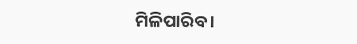ମିଳିପାରିବ ।